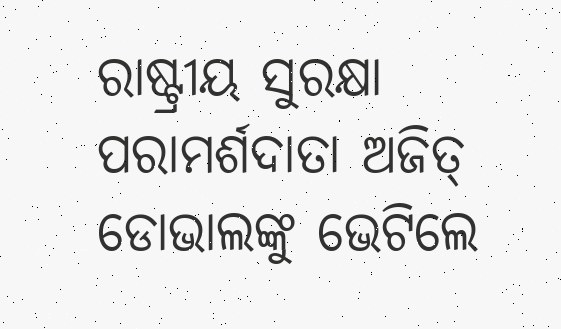ରାଷ୍ଟ୍ରୀୟ ସୁରକ୍ଷା ପରାମର୍ଶଦାତା ଅଜିତ୍ ଡୋଭାଲଙ୍କୁ ଭେଟିଲେ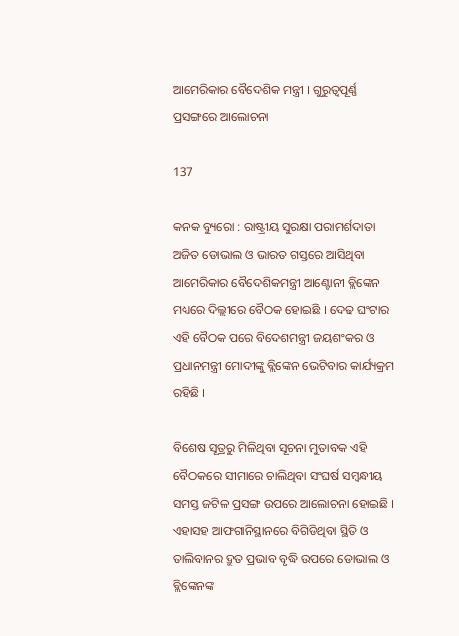ଆମେରିକାର ବୈଦେଶିକ ମନ୍ତ୍ରୀ । ଗୁରୁତ୍ୱପୂର୍ଣ୍ଣ ପ୍ରସଙ୍ଗରେ ଆଲୋଚନା

137

କନକ ବ୍ୟୁରୋ : ରାଷ୍ଟ୍ରୀୟ ସୁରକ୍ଷା ପରାମର୍ଶଦାତା ଅଜିତ ଡୋଭାଲ ଓ ଭାରତ ଗସ୍ତରେ ଆସିଥିବା ଆମେରିକାର ବୈଦେଶିକମନ୍ତ୍ରୀ ଆଣ୍ଟୋନୀ ବ୍ଲିଙ୍କେନ ମଧ୍ୟରେ ଦିଲ୍ଲୀରେ ବୈଠକ ହୋଇଛି । ଦେଢ ଘଂଟାର ଏହି ବୈଠକ ପରେ ବିଦେଶମନ୍ତ୍ରୀ ଜୟଶଂକର ଓ ପ୍ରଧାନମନ୍ତ୍ରୀ ମୋଦୀଙ୍କୁ ବ୍ଲିଙ୍କେନ ଭେଟିବାର କାର୍ଯ୍ୟକ୍ରମ ରହିଛି ।

ବିଶେଷ ସୂତ୍ରରୁ ମିଳିଥିବା ସୂଚନା ମୁତାବକ ଏହି ବୈଠକରେ ସୀମାରେ ଚାଲିଥିବା ସଂଘର୍ଷ ସମ୍ବନ୍ଧୀୟ ସମସ୍ତ ଜଟିଳ ପ୍ରସଙ୍ଗ ଉପରେ ଆଲୋଚନା ହୋଇଛି । ଏହାସହ ଆଫଗାନିସ୍ଥାନରେ ବିଗିଡିଥିବା ସ୍ଥିତି ଓ ତାଲିବାନର ଦ୍ରୁତ ପ୍ରଭାବ ବୃଦ୍ଧି ଉପରେ ଡୋଭାଲ ଓ ବ୍ଲିଙ୍କେନଙ୍କ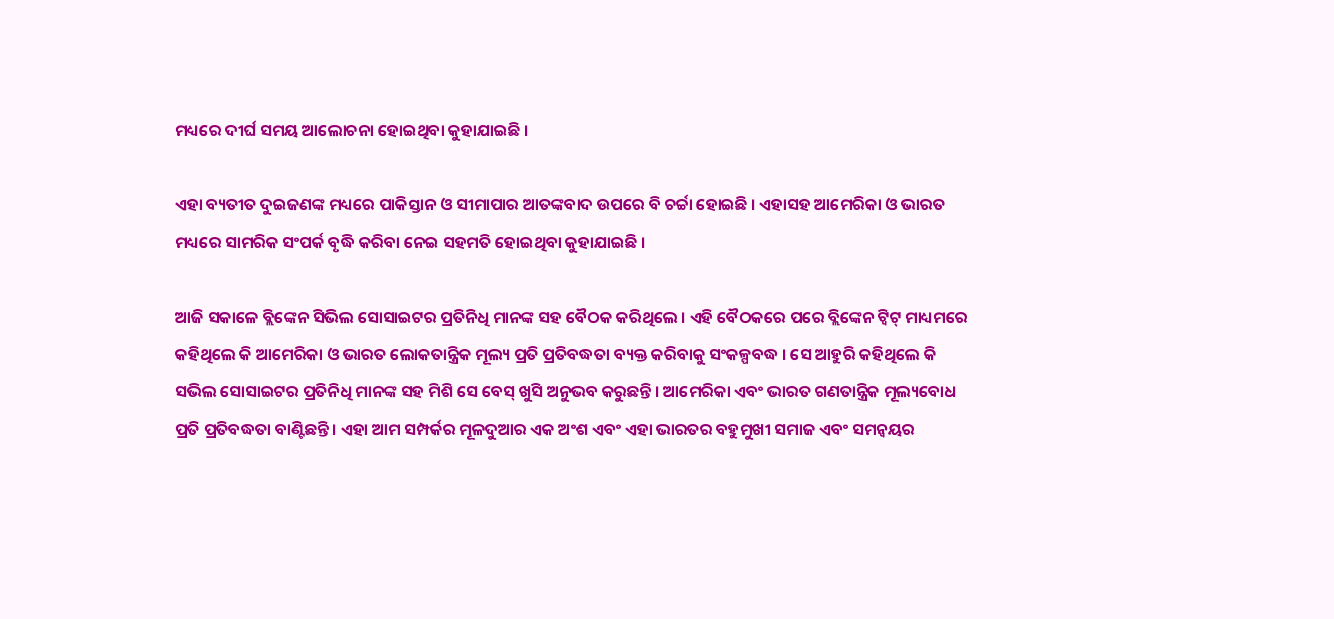ମଧ୍ୟରେ ଦୀର୍ଘ ସମୟ ଆଲୋଚନା ହୋଇଥିବା କୁହାଯାଇଛି ।

ଏହା ବ୍ୟତୀତ ଦୁଇଜଣଙ୍କ ମଧ୍ୟରେ ପାକିସ୍ତାନ ଓ ସୀମାପାର ଆତଙ୍କବାଦ ଉପରେ ବି ଚର୍ଚ୍ଚା ହୋଇଛି । ଏହାସହ ଆମେରିକା ଓ ଭାରତ ମଧ୍ୟରେ ସାମରିକ ସଂପର୍କ ବୃଦ୍ଧି କରିବା ନେଇ ସହମତି ହୋଇଥିବା କୁହାଯାଇଛି ।

ଆଜି ସକାଳେ ବ୍ଲିଙ୍କେନ ସିଭିଲ ସୋସାଇଟର ପ୍ରତିନିଧି ମାନଙ୍କ ସହ ବୈଠକ କରିଥିଲେ । ଏହି ବୈଠକରେ ପରେ ବ୍ଲିଙ୍କେନ ଟ୍ୱିଟ୍ ମାଧ୍ୟମରେ କହିଥିଲେ କି ଆମେରିକା ଓ ଭାରତ ଲୋକତାନ୍ତ୍ରିକ ମୂଲ୍ୟ ପ୍ରତି ପ୍ରତିବଦ୍ଧତା ବ୍ୟକ୍ତ କରିବାକୁ ସଂକଳ୍ପବଦ୍ଧ । ସେ ଆହୁରି କହିଥିଲେ କି ସଭିଲ ସୋସାଇଟର ପ୍ରତିନିଧି ମାନଙ୍କ ସହ ମିଶି ସେ ବେସ୍ ଖୁସି ଅନୁଭବ କରୁଛନ୍ତି । ଆମେରିକା ଏବଂ ଭାରତ ଗଣତାନ୍ତ୍ରିକ ମୂଲ୍ୟବୋଧ ପ୍ରତି ପ୍ରତିବଦ୍ଧତା ବାଣ୍ଟିଛନ୍ତି । ଏହା ଆମ ସମ୍ପର୍କର ମୂଳଦୁଆର ଏକ ଅଂଶ ଏବଂ ଏହା ଭାରତର ବହୁମୁଖୀ ସମାଜ ଏବଂ ସମନ୍ୱୟର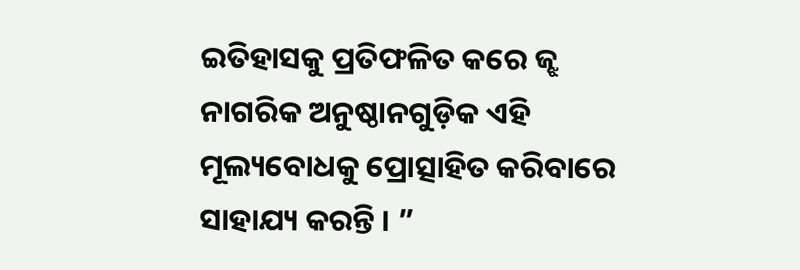ଇତିହାସକୁ ପ୍ରତିଫଳିତ କରେ ଜ୍ଝ ନାଗରିକ ଅନୁଷ୍ଠାନଗୁଡ଼ିକ ଏହି ମୂଲ୍ୟବୋଧକୁ ପ୍ରୋତ୍ସାହିତ କରିବାରେ ସାହାଯ୍ୟ କରନ୍ତି । ”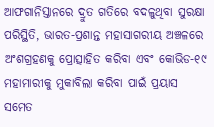ଆଫଗାନିସ୍ତାନରେ ଦ୍ରୁତ ଗତିରେ ବଦଳୁଥିବା ସୁରକ୍ଷା ପରିସ୍ଥିତି, ଭାରତ-ପ୍ରଶାନ୍ତ ମହାସାଗରୀୟ ଅଞ୍ଚଳରେ ଅଂଶଗ୍ରହଣକୁ ପ୍ରୋତ୍ସାହିତ କରିବା ଏବଂ କୋଭିଡ-୧୯ ମହାମାରୀକୁ ମୁକାବିଲା କରିବା ପାଇଁ ପ୍ରୟାସ ସମେତ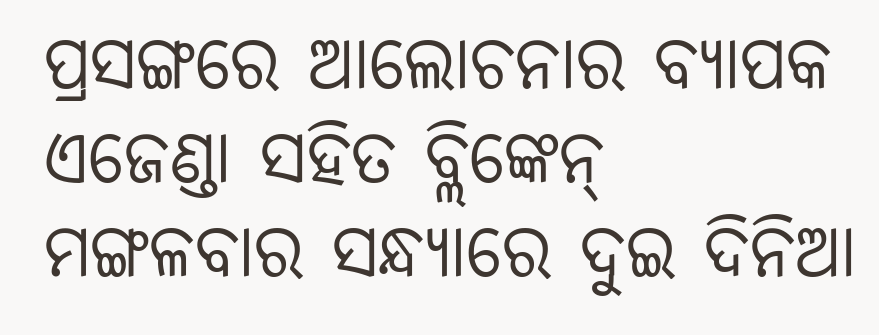ପ୍ରସଙ୍ଗରେ ଆଲୋଚନାର ବ୍ୟାପକ ଏଜେଣ୍ଡା ସହିତ ବ୍ଲିଙ୍କେନ୍ ମଙ୍ଗଳବାର ସନ୍ଧ୍ୟାରେ ଦୁଇ ଦିନିଆ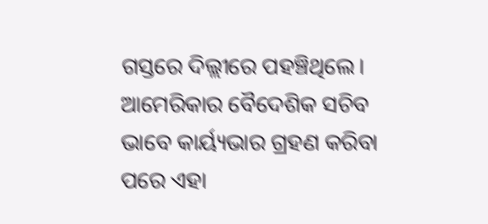ଗସ୍ତରେ ଦିଲ୍ଲୀରେ ପହଞ୍ଚିଥିଲେ। ଆମେରିକାର ବୈଦେଶିକ ସଚିବ ଭାବେ କାର୍ୟ୍ୟଭାର ଗ୍ରହଣ କରିବା ପରେ ଏହା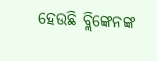ହେଉଛି ବ୍ଲିଙ୍କେନଙ୍କ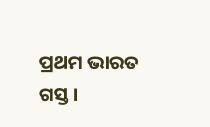ପ୍ରଥମ ଭାରତ ଗସ୍ତ ।